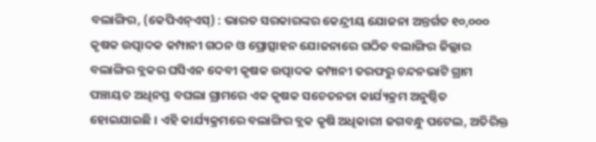ବଲାଙ୍ଗିର, (କେପିଏନ୍ଏସ୍) : ଭାରତ ସରକାରଙ୍କର କେନ୍ଦ୍ରୀୟ ଯୋଜନା ଅନ୍ତର୍ଗତ ୧୦,୦୦୦ କୃଷକ ଉତ୍ପାଦକ କମ୍ପାନୀ ଗଠନ ଓ ପ୍ରୋତ୍ସାହନ ଯୋଜନାରେ ଗଠିତ ବଲାଙ୍ଗିର ଜିଲ୍ଲାର ବଲାଙ୍ଗିର ବ୍ଲକର ଘସିଏନ ଦେବୀ କୃଷକ ଉତ୍ପାଦକ କମ୍ପାନୀ ତରଫରୁ ଚନ୍ଦନଭାଟି ଗ୍ରାମ ପଞ୍ଚାୟତ ଅଧିନସ୍ତ ବଘଲା ଗ୍ରାମରେ ଏକ କୃଷକ ସଚେତନତା କାର୍ଯ୍ୟକ୍ରମ ଅନୁଷ୍ଠିତ ହୋଇଯାଇଛି । ଏହି କାର୍ଯ୍ୟକ୍ରମରେ ବଲାଙ୍ଗିର ବ୍ଲକ କୃଷି ଅଧିକାରୀ ଜଗବନ୍ଧୁ ପଟେଲ, ଅତିରିକ୍ତ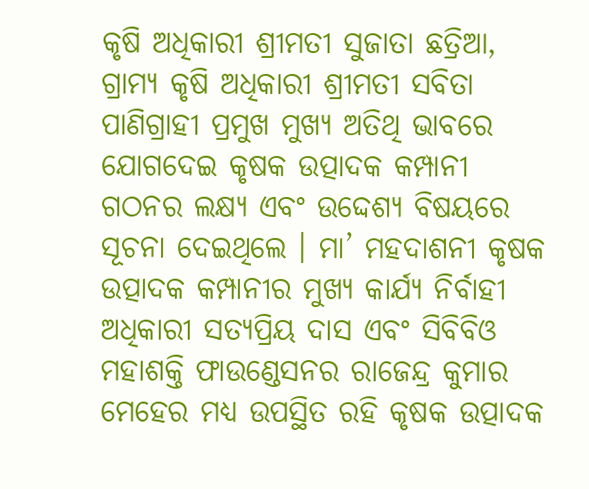କୃଷି ଅଧିକାରୀ ଶ୍ରୀମତୀ ସୁଜାତା ଛତ୍ରିଆ, ଗ୍ରାମ୍ୟ କୃଷି ଅଧିକାରୀ ଶ୍ରୀମତୀ ସବିତା ପାଣିଗ୍ରାହୀ ପ୍ରମୁଖ ମୁଖ୍ୟ ଅତିଥି ଭାବରେ ଯୋଗଦେଇ କୃଷକ ଉତ୍ପାଦକ କମ୍ପାନୀ ଗଠନର ଲକ୍ଷ୍ୟ ଏବଂ ଉଦ୍ଦେଶ୍ୟ ବିଷୟରେ ସୂଚନା ଦେଇଥିଲେ । ମା’ ମହଦାଶନୀ କୃଷକ ଉତ୍ପାଦକ କମ୍ପାନୀର ମୁଖ୍ୟ କାର୍ଯ୍ୟ ନିର୍ବାହୀ ଅଧିକାରୀ ସତ୍ୟପ୍ରିୟ ଦାସ ଏବଂ ସିବିବିଓ ମହାଶକ୍ତି ଫାଉଣ୍ଡେସନର ରାଜେନ୍ଦ୍ର କୁମାର ମେହେର ମଧ୍ୟ ଉପସ୍ଥିତ ରହି କୃଷକ ଉତ୍ପାଦକ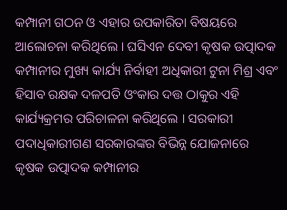କମ୍ପାନୀ ଗଠନ ଓ ଏହାର ଉପକାରିତା ବିଷୟରେ ଆଲୋଚନା କରିଥିଲେ । ଘସିଏନ ଦେବୀ କୃଷକ ଉତ୍ପାଦକ କମ୍ପାନୀର ମୁଖ୍ୟ କାର୍ଯ୍ୟ ନିର୍ବାହୀ ଅଧିକାରୀ ଟୁନା ମିଶ୍ର ଏବଂ ହିସାବ ରକ୍ଷକ ଦଳପତି ଓଂକାର ଦତ୍ତ ଠାକୁର ଏହି କାର୍ଯ୍ୟକ୍ରମର ପରିଚାଳନା କରିଥିଲେ । ସରକାରୀ ପଦାଧିକାରୀଗଣ ସରକାରଙ୍କର ବିଭିନ୍ନ ଯୋଜନାରେ କୃଷକ ଉତ୍ପାଦକ କମ୍ପାନୀର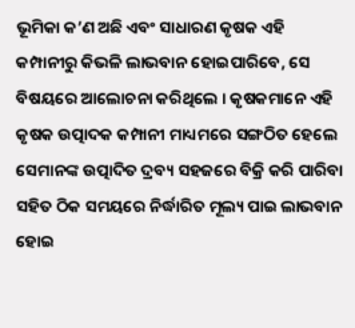ଭୂମିକା କ’ଣ ଅଛି ଏବଂ ସାଧାରଣ କୃଷକ ଏହି କମ୍ପାନୀରୁ କିଭଳି ଲାଭବାନ ହୋଇପାରିବେ, ସେ ବିଷୟରେ ଆଲୋଚନା କରିଥିଲେ । କୃଷକମାନେ ଏହି କୃଷକ ଉତ୍ପାଦକ କମ୍ପାନୀ ମାଧ୍ୟମରେ ସଙ୍ଗଠିତ ହେଲେ ସେମାନଙ୍କ ଉତ୍ପାଦିତ ଦ୍ରବ୍ୟ ସହଜରେ ବିକ୍ରି କରି ପାରିବା ସହିତ ଠିକ ସମୟରେ ନିର୍ଦ୍ଧାରିତ ମୂଲ୍ୟ ପାଇ ଲାଭବାନ ହୋଇ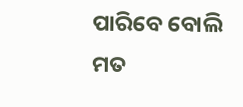ପାରିବେ ବୋଲି ମତ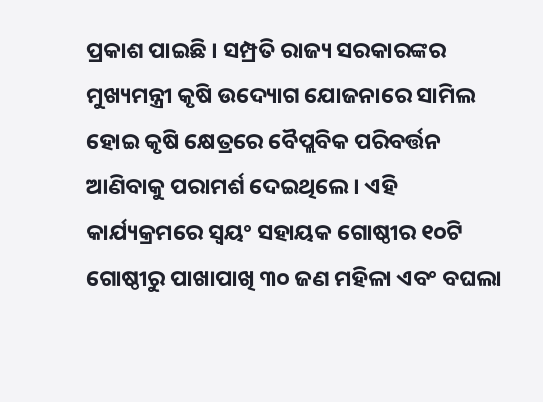ପ୍ରକାଶ ପାଇଛି । ସମ୍ପ୍ରତି ରାଜ୍ୟ ସରକାରଙ୍କର ମୁଖ୍ୟମନ୍ତ୍ରୀ କୃଷି ଉଦ୍ୟୋଗ ଯୋଜନାରେ ସାମିଲ ହୋଇ କୃଷି କ୍ଷେତ୍ରରେ ବୈପ୍ଲବିକ ପରିବର୍ତ୍ତନ ଆଣିବାକୁ ପରାମର୍ଶ ଦେଇଥିଲେ । ଏହି କାର୍ଯ୍ୟକ୍ରମରେ ସ୍ଵୟଂ ସହାୟକ ଗୋଷ୍ଠୀର ୧୦ଟି ଗୋଷ୍ଠୀରୁ ପାଖାପାଖି ୩୦ ଜଣ ମହିଳା ଏବଂ ବଘଲା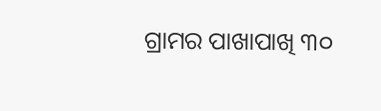ଗ୍ରାମର ପାଖାପାଖି ୩୦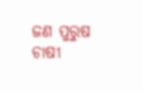ଜଣ ପୁରୁଷ ଚାଷୀ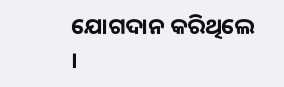ଯୋଗଦାନ କରିଥିଲେ ।